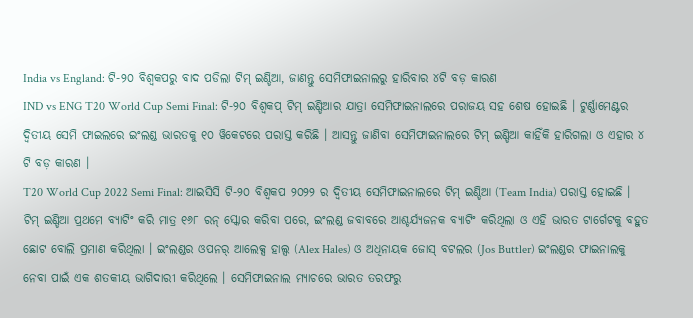India vs England: ଟି-୨୦ ବିଶ୍ୱକପରୁ ବାଦ ପଡିଲା ଟିମ୍ ଇଣ୍ଡିଆ, ଜାଣନ୍ତୁ ସେମିଫାଇନାଲରୁ ହାରିବାର ୪ଟି ବଡ଼ କାରଣ
IND vs ENG T20 World Cup Semi Final: ଟି-୨୦ ବିଶ୍ୱକପ୍ ଟିମ୍ ଇଣ୍ଡିଆର ଯାତ୍ରା ସେମିଫାଇନାଲରେ ପରାଜୟ ସହ ଶେଷ ହୋଇଛି । ଟୁର୍ଣ୍ଣାମେଣ୍ଟର ଦ୍ୱିତୀୟ ସେମି ଫାଇଲରେ ଇଂଲଣ୍ଡ ଭାରତକୁ ୧୦ ୱିକେଟରେ ପରାସ୍ତ କରିଛି । ଆସନ୍ତୁ ଜାଣିବା ସେମିଫାଇନାଲରେ ଟିମ୍ ଇଣ୍ଡିଆ କାହିଁକି ହାରିଗଲା ଓ ଏହାର ୪ ଟି ବଡ଼ କାରଣ ।
T20 World Cup 2022 Semi Final: ଆଇସିସି ଟି-୨୦ ବିଶ୍ୱକପ ୨୦୨୨ ର ଦ୍ୱିତୀୟ ସେମିଫାଇନାଲରେ ଟିମ୍ ଇଣ୍ଡିଆ (Team India) ପରାସ୍ତ ହୋଇଛି । ଟିମ୍ ଇଣ୍ଡିଆ ପ୍ରଥମେ ବ୍ୟାଟିଂ କରି ମାତ୍ର ୧୬୮ ରନ୍ ସ୍କୋର କରିବା ପରେ, ଇଂଲଣ୍ଡ ଜବାବରେ ଆଶ୍ଚର୍ଯ୍ୟଜନକ ବ୍ୟାଟିଂ କରିଥିଲା ଓ ଏହି ଭାରତ ଟାର୍ଗେଟକୁ ବହୁତ ଛୋଟ ବୋଲି ପ୍ରମାଣ କରିଥିଲା । ଇଂଲଣ୍ଡର ଓପନର୍ ଆଲେକ୍ସ ହାଲ୍ସ (Alex Hales) ଓ ଅଧିନାୟକ ଜୋସ୍ ବଟଲର (Jos Buttler) ଇଂଲଣ୍ଡର ଫାଇନାଲକୁ ନେବା ପାଇଁ ଏକ ଶତକୀୟ ଭାଗିଦାରୀ କରିଥିଲେ । ସେମିଫାଇନାଲ ମ୍ୟାଚରେ ଭାରତ ତରଫରୁ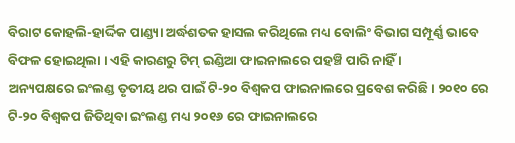ବିରାଟ କୋହଲି-ହାର୍ଦ୍ଦିକ ପାଣ୍ଡ୍ୟା ଅର୍ଦ୍ଧଶତକ ହାସଲ କରିଥିଲେ ମଧ୍ୟ ବୋଲିଂ ବିଭାଗ ସମ୍ପୂର୍ଣ୍ଣ ଭାବେ ବିଫଳ ହୋଇଥିଲା । ଏହି କାରଣରୁ ଟିମ୍ ଇଣ୍ଡିଆ ଫାଇନାଲରେ ପହଞ୍ଚି ପାରି ନାହିଁ ।
ଅନ୍ୟପକ୍ଷରେ ଇଂଲଣ୍ଡ ତୃତୀୟ ଥର ପାଇଁ ଟି-୨୦ ବିଶ୍ୱକପ ଫାଇନାଲରେ ପ୍ରବେଶ କରିଛି । ୨୦୧୦ ରେ ଟି-୨୦ ବିଶ୍ୱକପ ଜିତିଥିବା ଇଂଲଣ୍ଡ ମଧ୍ୟ ୨୦୧୬ ରେ ଫାଇନାଲରେ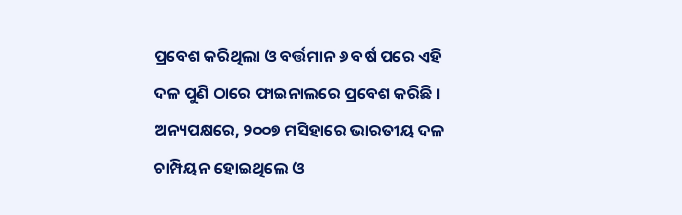ପ୍ରବେଶ କରିଥିଲା ଓ ବର୍ତ୍ତମାନ ୬ ବର୍ଷ ପରେ ଏହି ଦଳ ପୁଣି ଠାରେ ଫାଇନାଲରେ ପ୍ରବେଶ କରିଛି । ଅନ୍ୟପକ୍ଷରେ, ୨୦୦୭ ମସିହାରେ ଭାରତୀୟ ଦଳ ଚାମ୍ପିୟନ ହୋଇଥିଲେ ଓ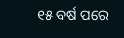୧୫ ବର୍ଷ ପରେ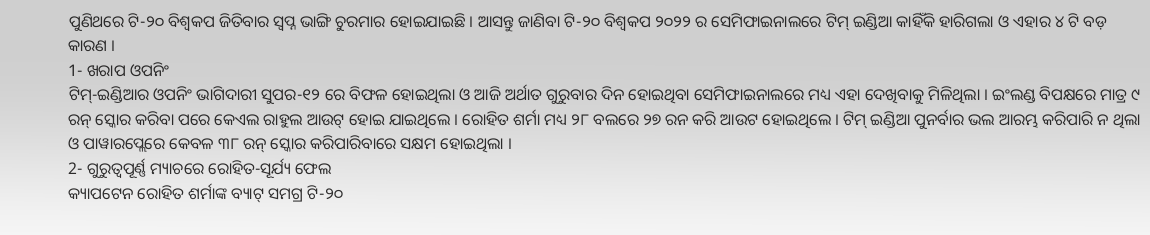ପୁଣିଥରେ ଟି-୨୦ ବିଶ୍ୱକପ ଜିତିବାର ସ୍ୱପ୍ନ ଭାଙ୍ଗି ଚୁରମାର ହୋଇଯାଇଛି । ଆସନ୍ତୁ ଜାଣିବା ଟି-୨୦ ବିଶ୍ୱକପ ୨୦୨୨ ର ସେମିଫାଇନାଲରେ ଟିମ୍ ଇଣ୍ଡିଆ କାହିଁକି ହାରିଗଲା ଓ ଏହାର ୪ ଟି ବଡ଼ କାରଣ ।
1- ଖରାପ ଓପନିଂ
ଟିମ୍-ଇଣ୍ଡିଆର ଓପନିଂ ଭାଗିଦାରୀ ସୁପର-୧୨ ରେ ବିଫଳ ହୋଇଥିଲା ଓ ଆଜି ଅର୍ଥାତ ଗୁରୁବାର ଦିନ ହୋଇଥିବା ସେମିଫାଇନାଲରେ ମଧ୍ୟ ଏହା ଦେଖିବାକୁ ମିଳିଥିଲା । ଇଂଲଣ୍ଡ ବିପକ୍ଷରେ ମାତ୍ର ୯ ରନ୍ ସ୍କୋର କରିବା ପରେ କେଏଲ ରାହୁଲ ଆଉଟ୍ ହୋଇ ଯାଇଥିଲେ । ରୋହିତ ଶର୍ମା ମଧ୍ୟ ୨୮ ବଲରେ ୨୭ ରନ କରି ଆଉଟ ହୋଇଥିଲେ । ଟିମ୍ ଇଣ୍ଡିଆ ପୁନର୍ବାର ଭଲ ଆରମ୍ଭ କରିପାରି ନ ଥିଲା ଓ ପାୱାରପ୍ଲେରେ କେବଳ ୩୮ ରନ୍ ସ୍କୋର କରିପାରିବାରେ ସକ୍ଷମ ହୋଇଥିଲା ।
2- ଗୁରୁତ୍ୱପୂର୍ଣ୍ଣ ମ୍ୟାଚରେ ରୋହିତ-ସୂର୍ଯ୍ୟ ଫେଲ
କ୍ୟାପଟେନ ରୋହିତ ଶର୍ମାଙ୍କ ବ୍ୟାଟ୍ ସମଗ୍ର ଟି-୨୦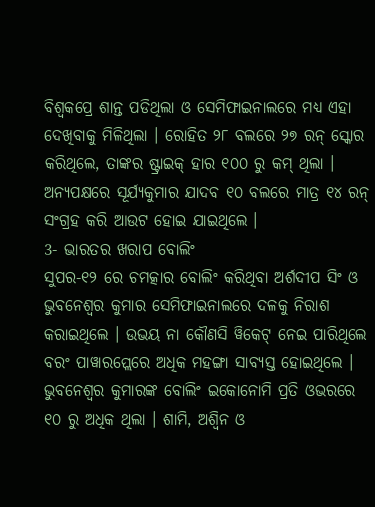ବିଶ୍ୱକପ୍ରେ ଶାନ୍ତ ପଡିଥିଲା ଓ ସେମିଫାଇନାଲରେ ମଧ୍ୟ ଏହା ଦେଖିବାକୁ ମିଳିଥିଲା । ରୋହିତ ୨୮ ବଲରେ ୨୭ ରନ୍ ସ୍କୋର କରିଥିଲେ, ତାଙ୍କର ଷ୍ଟ୍ରାଇକ୍ ହାର ୧୦୦ ରୁ କମ୍ ଥିଲା । ଅନ୍ୟପକ୍ଷରେ ସୂର୍ଯ୍ୟକୁମାର ଯାଦବ ୧୦ ବଲରେ ମାତ୍ର ୧୪ ରନ୍ ସଂଗ୍ରହ କରି ଆଉଟ ହୋଇ ଯାଇଥିଲେ ।
3- ଭାରତର ଖରାପ ବୋଲିଂ
ସୁପର-୧୨ ରେ ଚମତ୍କାର ବୋଲିଂ କରିଥିବା ଅର୍ଶଦୀପ ସିଂ ଓ ଭୁବନେଶ୍ୱର କୁମାର ସେମିଫାଇନାଲରେ ଦଳକୁ ନିରାଶ କରାଇଥିଲେ । ଉଭୟ ନା କୌଣସି ୱିକେଟ୍ ନେଇ ପାରିଥିଲେ ବରଂ ପାୱାରପ୍ଲେରେ ଅଧିକ ମହଙ୍ଗା ସାବ୍ୟସ୍ତ ହୋଇଥିଲେ । ଭୁବନେଶ୍ୱର କୁମାରଙ୍କ ବୋଲିଂ ଇକୋନୋମି ପ୍ରତି ଓଭରରେ ୧୦ ରୁ ଅଧିକ ଥିଲା । ଶାମି, ଅଶ୍ୱିନ ଓ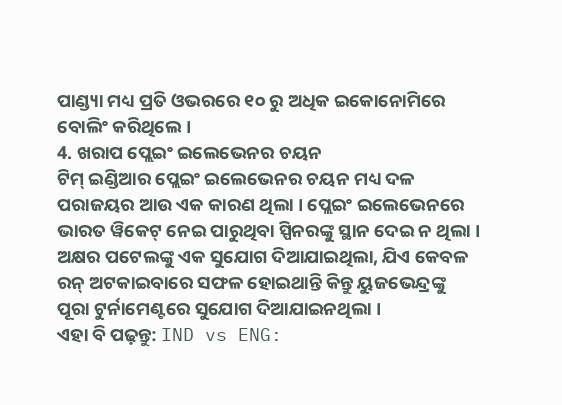ପାଣ୍ଡ୍ୟା ମଧ୍ୟ ପ୍ରତି ଓଭରରେ ୧୦ ରୁ ଅଧିକ ଇକୋନୋମିରେ ବୋଲିଂ କରିଥିଲେ ।
4. ଖରାପ ପ୍ଲେଇଂ ଇଲେଭେନର ଚୟନ
ଟିମ୍ ଇଣ୍ଡିଆର ପ୍ଲେଇଂ ଇଲେଭେନର ଚୟନ ମଧ୍ୟ ଦଳ ପରାଜୟର ଆଉ ଏକ କାରଣ ଥିଲା । ପ୍ଲେଇଂ ଇଲେଭେନରେ ଭାରତ ୱିକେଟ୍ ନେଇ ପାରୁଥିବା ସ୍ପିନରଙ୍କୁ ସ୍ଥାନ ଦେଇ ନ ଥିଲା । ଅକ୍ଷର ପଟେଲଙ୍କୁ ଏକ ସୁଯୋଗ ଦିଆଯାଇଥିଲା, ଯିଏ କେବଳ ରନ୍ ଅଟକାଇବାରେ ସଫଳ ହୋଇଥାନ୍ତି କିନ୍ତୁ ୟୁଜଭେନ୍ଦ୍ରଙ୍କୁ ପୂରା ଟୁର୍ନାମେଣ୍ଟରେ ସୁଯୋଗ ଦିଆଯାଇନଥିଲା ।
ଏହା ବି ପଢ଼ନ୍ତୁ: IND vs ENG: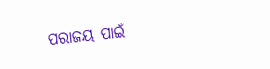ପରାଜୟ ପାଇଁ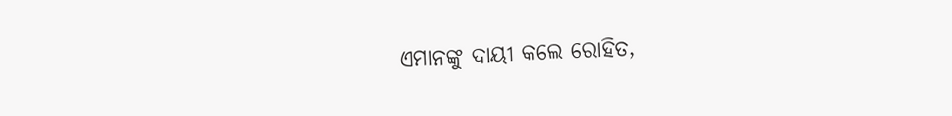ଏମାନଙ୍କୁ ଦାୟୀ କଲେ ରୋହିତ,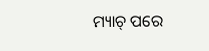ମ୍ୟାଚ୍ ପରେ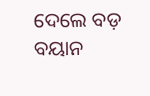ଦେଲେ ବଡ଼ ବୟାନ